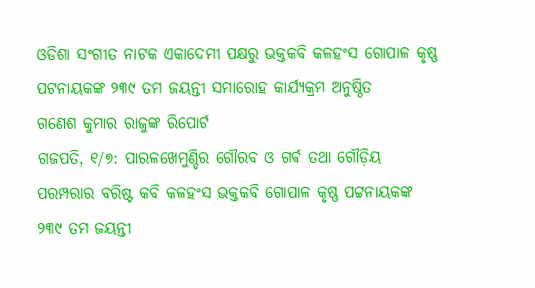ଓଡିଶା ସଂଗୀତ ନାଟକ ଏକାଦେମୀ ପକ୍ଷରୁ ଭକ୍ତକବି କଳହଂସ ଗୋପାଳ କୃଷ୍ଣ ପଟନାୟକଙ୍କ ୨୩୯ ତମ ଜୟନ୍ତୀ ସମାରୋହ କାର୍ଯ୍ୟକ୍ରମ ଅନୁଷ୍ଠିତ
ଗଣେଶ କୁମାର ରାଜୁଙ୍କ ରିପୋର୍ଟ
ଗଜପତି, ୧/୭: ପାରଳଖେମୁଣ୍ଡିର ଗୌରବ ଓ ଗର୍ଵ ତଥା ଗୌଡ଼ିୟ ପରମ୍ପରାର ବରିଷ୍ଟ କବି କଳହଂସ ଭକ୍ତକବି ଗୋପାଳ କୃଷ୍ଣ ପଟ୍ଟନାୟକଙ୍କ ୨୩୯ ତମ ଜୟନ୍ତୀ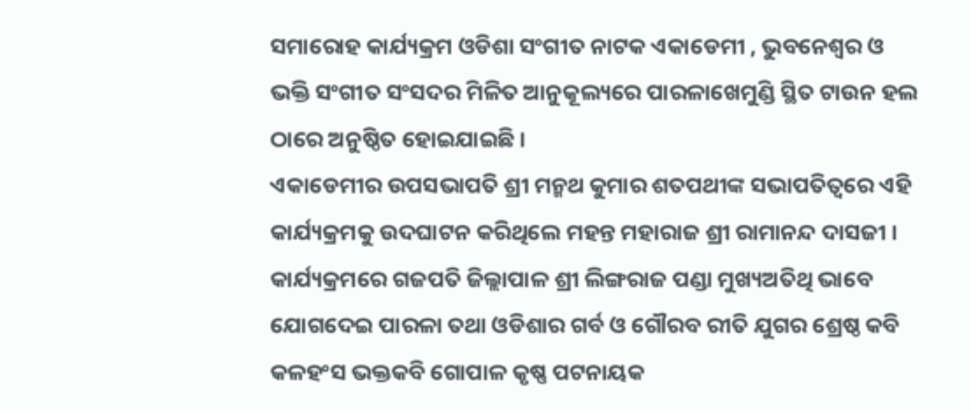ସମାରୋହ କାର୍ଯ୍ୟକ୍ରମ ଓଡିଶା ସଂଗୀତ ନାଟକ ଏକାଡେମୀ , ଭୁବନେଶ୍ୱର ଓ ଭକ୍ତି ସଂଗୀତ ସଂସଦର ମିଳିତ ଆନୁକୂଲ୍ୟରେ ପାରଳାଖେମୁଣ୍ଡି ସ୍ଥିତ ଟାଉନ ହଲ ଠାରେ ଅନୁଷ୍ଠିତ ହୋଇଯାଇଛି ।
ଏକାଡେମୀର ଉପସଭାପତି ଶ୍ରୀ ମନ୍ମଥ କୁମାର ଶତପଥୀଙ୍କ ସଭାପତିତ୍ୱରେ ଏହି କାର୍ଯ୍ୟକ୍ରମକୁ ଉଦଘାଟନ କରିଥିଲେ ମହନ୍ତ ମହାରାଜ ଶ୍ରୀ ରାମାନନ୍ଦ ଦାସଜୀ ।
କାର୍ଯ୍ୟକ୍ରମରେ ଗଜପତି ଜିଲ୍ଲାପାଳ ଶ୍ରୀ ଲିଙ୍ଗରାଜ ପଣ୍ଡା ମୁଖ୍ୟଅତିଥି ଭାବେ ଯୋଗଦେଇ ପାରଳା ତଥା ଓଡିଶାର ଗର୍ବ ଓ ଗୌରବ ରୀତି ଯୁଗର ଶ୍ରେଷ୍ଠ କବି କଳହଂସ ଭକ୍ତକବି ଗୋପାଳ କୃଷ୍ଣ ପଟନାୟକ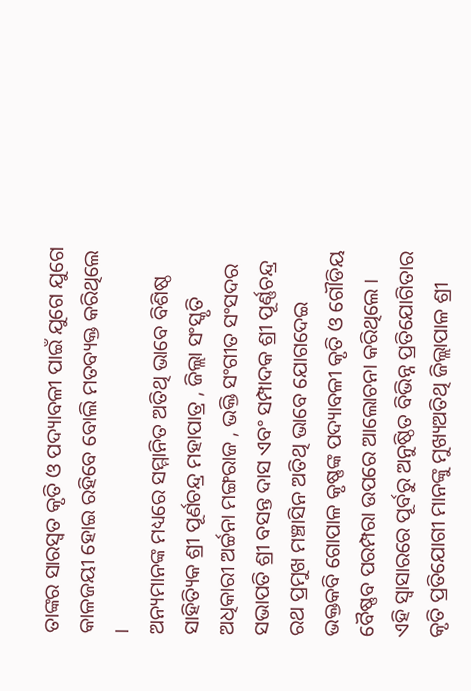ତାଙ୍କର ସାରସ୍ୱତ କୃତି ଓ ପଦ୍ୟାବଳୀ ପାଇଁ ଯୁଗେ ଯୁଗେ କାଳଜୟୀ ହୋଇ ରହିବେ ବୋଲି ମତବ୍ୟକ୍ତ କରିଥିଲେ ।
ଅନ୍ୟମାନଙ୍କ ମଧ୍ୟରେ ସମ୍ମାନିତ ଅତିଥି ଭାବେ ବିଶିଷ୍ଠ ସାହିତ୍ୟିକ ଶ୍ରୀ ପୂର୍ଣଚନ୍ଦ୍ର ମହାପାତ୍ର , ଜିଲ୍ଲା ସଂସ୍କୃତି ଅଧିକାରୀ ଅର୍ଚ୍ଚନା ମଙ୍ଗରାଜ , ଭକ୍ତି ସଂଗୀତ ସଂସଦର ସଭାପତି ଶ୍ରୀ ବସନ୍ତ ଦାସ ଏବଂ ସମ୍ପାଦକ ଶ୍ରୀ ପୂର୍ଣ୍ଣଚନ୍ଦ୍ର ରଥ ପ୍ରମୁଖ ମଞ୍ଚାସିନ ଅତିଥି ଭାବେ ଯୋଗଦେଇ ଭକ୍ତକବି ଗୋପାଳ କୃଷ୍ଣଙ୍କ ପଦ୍ୟାବଳୀ କୃତି ଓ ଗୌଡିୟ ବୈଷ୍ଣବ ପରମ୍ପରା ଉପରେ ଆଲୋଚନା କରିଥିଲେ ।
ଏହି ସ୍ଵାସାରରେ ପୂର୍ବରୁ ଅନୁଷ୍ଠିତ ବିଭିନ୍ନ ପ୍ରତିଯୋଗିତାର କୃତି ପ୍ରତିଯୋଗୀ ମାନଙ୍କୁ ମୁଖ୍ୟଅତିଥି ଜିଲ୍ଲାପାଳ ଶ୍ରୀ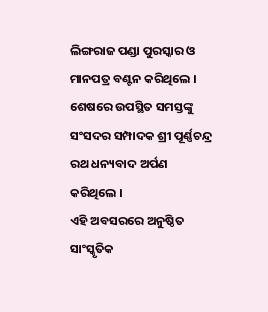ଲିଙ୍ଗରାଜ ପଣ୍ଡା ପୁରସ୍କାର ଓ ମାନପତ୍ର ବଣ୍ଟନ କରିଥିଲେ ।
ଶେଷରେ ଉପସ୍ଥିତ ସମସ୍ତଙ୍କୁ ସଂସଦର ସମ୍ପାଦକ ଶ୍ରୀ ପୂର୍ଣ୍ଣଚନ୍ଦ୍ର ରଥ ଧନ୍ୟବାଦ ଅର୍ପଣ କରିଥିଲେ ।
ଏହି ଅବସରରେ ଅନୁଷ୍ଠିତ ସାଂସ୍କୃତିକ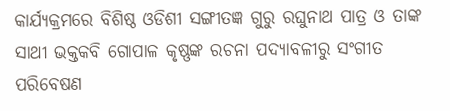କାର୍ଯ୍ୟକ୍ରମରେ ବିଶିଷ୍ଠ ଓଡିଶୀ ସଙ୍ଗୀତଜ୍ଞ ଗୁରୁ ରଘୁନାଥ ପାତ୍ର ଓ ତାଙ୍କ ସାଥୀ ଭକ୍ତକବି ଗୋପାଳ କୃଷ୍ଣଙ୍କ ରଚନା ପଦ୍ୟାବଳୀରୁ ସଂଗୀତ ପରିବେଷଣ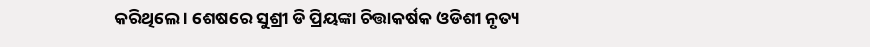କରିଥିଲେ । ଶେଷରେ ସୁଶ୍ରୀ ଡି ପ୍ରିୟଙ୍କା ଚିତ୍ତାକର୍ଷକ ଓଡିଶୀ ନୃତ୍ୟ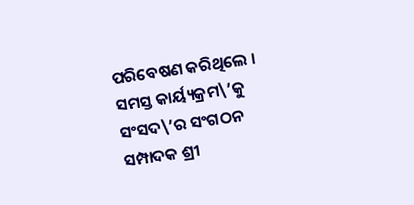ପରିବେଷଣ କରିଥିଲେ ।
ସମସ୍ତ କାର୍ୟ୍ୟକ୍ରମ\’କୁ ସଂସଦ\’ର ସଂଗଠନ ସମ୍ପାଦକ ଶ୍ରୀ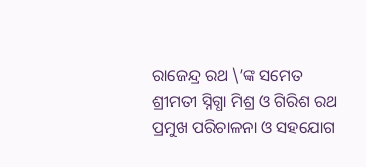ରାଜେନ୍ଦ୍ର ରଥ \’ଙ୍କ ସମେତ ଶ୍ରୀମତୀ ସ୍ନିଗ୍ଧା ମିଶ୍ର ଓ ଗିରିଶ ରଥ ପ୍ରମୁଖ ପରିଚାଳନା ଓ ସହଯୋଗ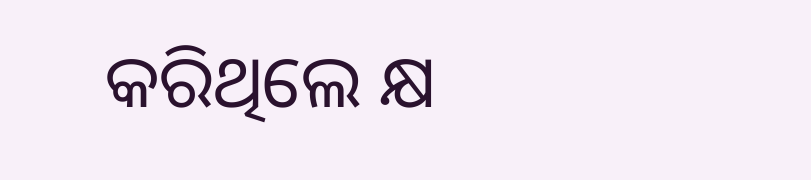କରିଥିଲେ କ୍ଷ